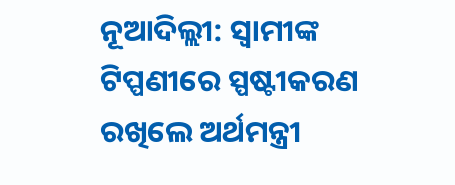ନୂଆଦିଲ୍ଲୀ: ସ୍ବାମୀଙ୍କ ଟିପ୍ପଣୀରେ ସ୍ପଷ୍ଟୀକରଣ ରଖିଲେ ଅର୍ଥମନ୍ତ୍ରୀ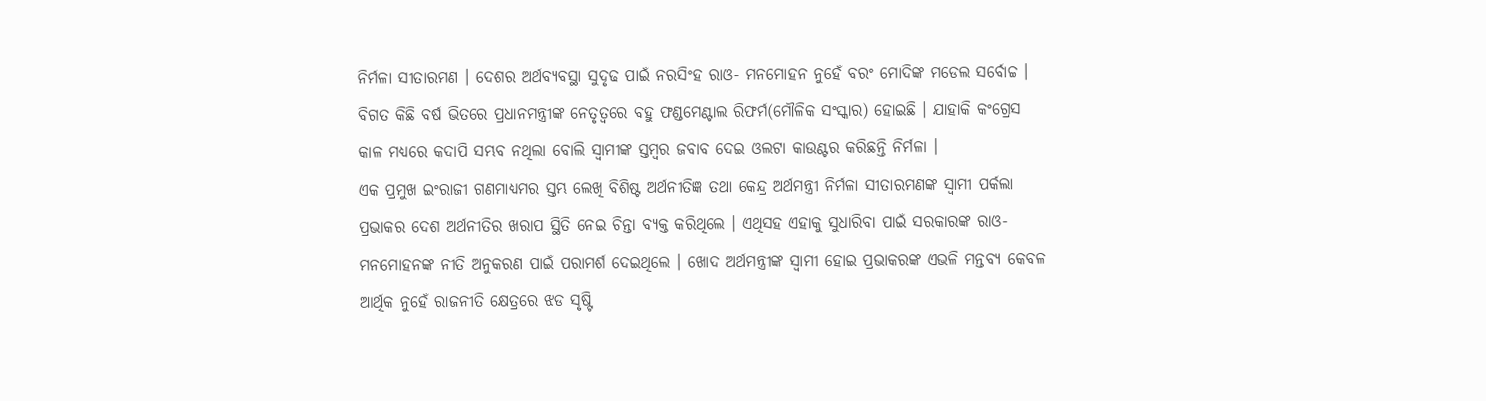ନିର୍ମଳା ସୀତାରମଣ । ଦେଶର ଅର୍ଥବ୍ୟବସ୍ଥା ସୁଦୃଢ ପାଇଁ ନରସିଂହ ରାଓ- ମନମୋହନ ନୁହେଁ ବରଂ ମୋଦିଙ୍କ ମଡେଲ ସର୍ବୋଚ୍ଚ । ବିଗତ କିଛି ବର୍ଷ ଭିତରେ ପ୍ରଧାନମନ୍ତ୍ରୀଙ୍କ ନେତୃତ୍ବରେ ବହୁ ଫଣ୍ଡମେଣ୍ଟାଲ ରିଫର୍ମ(ମୌଳିକ ସଂସ୍କାର) ହୋଇଛି । ଯାହାକି କଂଗ୍ରେସ କାଳ ମଧ୍ୟରେ କଦାପି ସମ୍ଭବ ନଥିଲା ବୋଲି ସ୍ବାମୀଙ୍କ ସ୍ତମ୍ବର ଜବାବ ଦେଇ ଓଲଟା କାଉଣ୍ଟର କରିଛନ୍ତି ନିର୍ମଳା ।
ଏକ ପ୍ରମୁଖ ଇଂରାଜୀ ଗଣମାଧ୍ୟମର ସ୍ତମ୍ଭ ଲେଖି ବିଶିଷ୍ଟ ଅର୍ଥନୀତିଜ୍ଞ ତଥା କେନ୍ଦ୍ର ଅର୍ଥମନ୍ତ୍ରୀ ନିର୍ମଳା ସୀତାରମଣଙ୍କ ସ୍ବାମୀ ପର୍କଲା ପ୍ରଭାକର ଦେଶ ଅର୍ଥନୀତିର ଖରାପ ସ୍ଥିତି ନେଇ ଚିନ୍ତା ବ୍ୟକ୍ତ କରିଥିଲେ । ଏଥିସହ ଏହାକୁ ସୁଧାରିବା ପାଇଁ ସରକାରଙ୍କ ରାଓ-ମନମୋହନଙ୍କ ନୀତି ଅନୁକରଣ ପାଇଁ ପରାମର୍ଶ ଦେଇଥିଲେ । ଖୋଦ ଅର୍ଥମନ୍ତ୍ରୀଙ୍କ ସ୍ବାମୀ ହୋଇ ପ୍ରଭାକରଙ୍କ ଏଭଳି ମନ୍ତବ୍ୟ କେବଳ ଆର୍ଥିକ ନୁହେଁ ରାଜନୀତି କ୍ଷେତ୍ରରେ ଝଡ ସୃଷ୍ଟି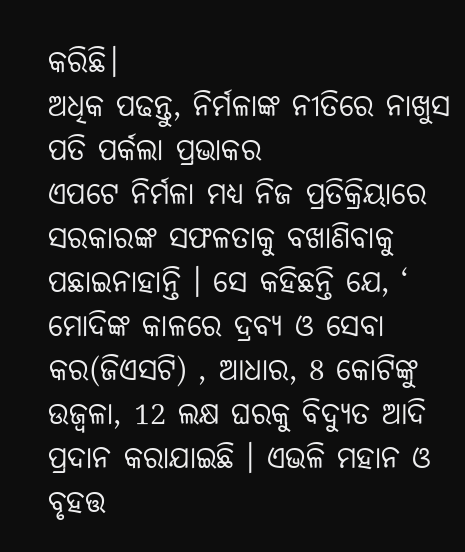କରିଛି।
ଅଧିକ ପଢନ୍ତୁ, ନିର୍ମଳାଙ୍କ ନୀତିରେ ନାଖୁସ ପତି ପର୍କଲା ପ୍ରଭାକର
ଏପଟେ ନିର୍ମଳା ମଧ୍ୟ ନିଜ ପ୍ରତିକ୍ରିୟାରେ ସରକାରଙ୍କ ସଫଳତାକୁ ବଖାଣିବାକୁ ପଛାଇନାହାନ୍ତି । ସେ କହିଛନ୍ତି ଯେ, ‘ ମୋଦିଙ୍କ କାଳରେ ଦ୍ରବ୍ୟ ଓ ସେବା କର(ଜିଏସଟି) , ଆଧାର, 8 କୋଟିଙ୍କୁ ଉଜ୍ବଳା, 12 ଲକ୍ଷ ଘରକୁ ବିଦ୍ୟୁତ ଆଦି ପ୍ରଦାନ କରାଯାଇଛି । ଏଭଳି ମହାନ ଓ ବୃହତ୍ତ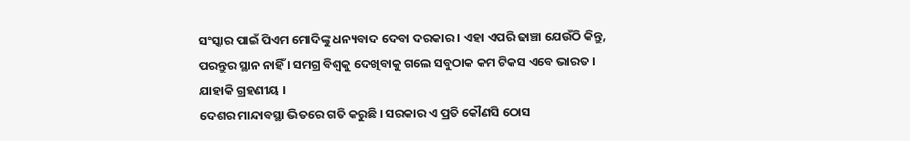ସଂସ୍କାର ପାଇଁ ପିଏମ ମୋଦିଙ୍କୁ ଧନ୍ୟବାଦ ଦେବା ଦରକାର । ଏହା ଏପରି ଢାଞ୍ଚା ଯେଉଁଠି କିନ୍ତୁ, ପରନ୍ତୁର ସ୍ଥାନ ନାହିଁ । ସମଗ୍ର ବିଶ୍ବକୁ ଦେଖିବାକୁ ଗଲେ ସବୁଠାକ କମ ଟିକସ ଏବେ ଭାରତ । ଯାହାକି ଗ୍ରହଣୀୟ ।
ଦେଶର ମାନ୍ଦାବସ୍ଥା ଭିତରେ ଗତି କରୁଛି । ସରକାର ଏ ପ୍ରତି କୌଣସି ଠୋସ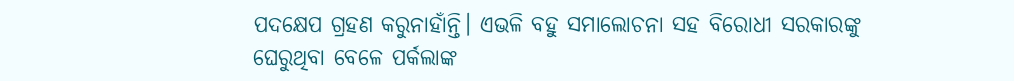ପଦକ୍ଷେପ ଗ୍ରହଣ କରୁନାହାଁନ୍ତି। ଏଭଳି ବହୁ ସମାଲୋଚନା ସହ ବିରୋଧୀ ସରକାରଙ୍କୁ ଘେରୁଥିବା ବେଳେ ପର୍କଲାଙ୍କ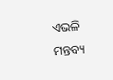ଏଭଳି ମନ୍ତବ୍ୟ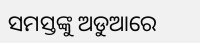ସମସ୍ତଙ୍କୁ ଅଡୁଆରେ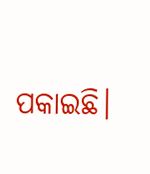ପକାଇଛି।